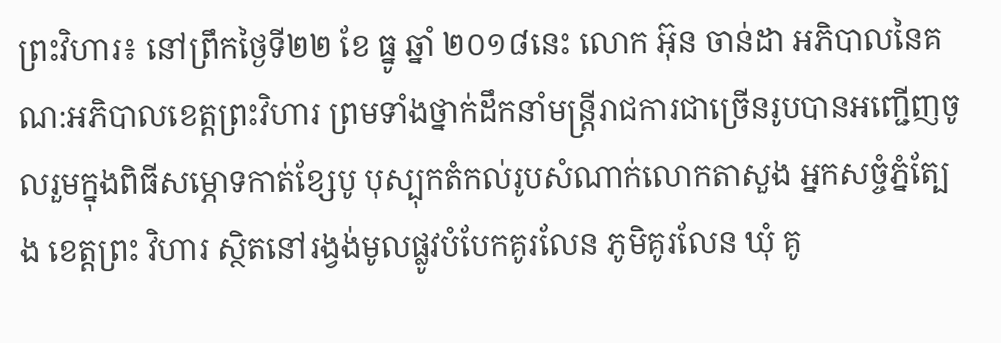ព្រះវិហារ៖ នៅព្រឹកថ្ងៃទី២២ ខែ ធ្នូ ឆ្នាំ ២០១៨នេះ លោក អ៊ុន ចាន់ដា អភិបាលនៃគណ:អភិបាលខេត្តព្រះវិហារ ព្រមទាំងថ្នាក់ដឹកនាំមន្ត្រីរាជការជាច្រើនរូបបានអញ្ជើញចូលរួមក្នុងពិធីសម្ភោទកាត់ខ្សែបូ បុស្បុកតំកល់រូបសំណាក់លោកតាសួង អ្នកសច្ចំភ្នំត្បែង ខេត្តព្រះ វិហារ ស្ថិតនៅរង្វង់មូលផ្លូវបំបែកគូរលែន ភូមិគូរលែន ឃុំ គូ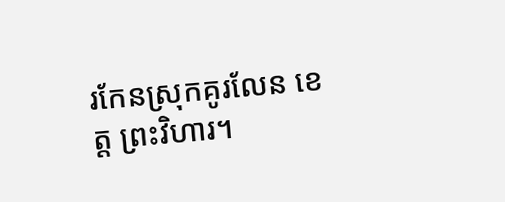រកែនស្រុកគូរលែន ខេត្ត ព្រះវិហារ។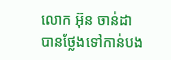លោក អ៊ុន ចាន់ដា បានថ្លែងទៅកាន់បង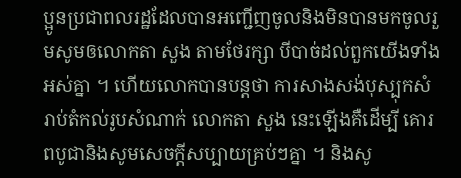ប្អូនប្រជាពលរដ្ឋដែលបានអញ្ជើញចូលនិងមិនបានមកចូលរួមសូមឲលោកតា សួង តាមថែរក្សា បីបាច់ដល់ពួកយើងទាំងអស់គ្នា ។ ហើយលោកបានបន្តថា ការសាងសង់បុស្បុកសំរាប់តំកល់រូបសំណាក់ លោកតា សួង នេះឡើងគឺដើម្បី គោរពបូជានិងសូមសេចក្ដីសប្បាយគ្រប់ៗគ្នា ។ និងសូ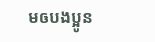មឲបងប្អូន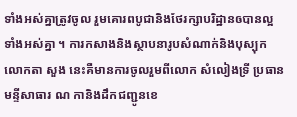ទាំងអស់គ្នាត្រូវចូល រួមគោរពបូជានិងថែរក្សាបរិដ្ឋានឲបានល្អទាំងអស់គ្នា ។ ការកសាងនិងស្ថាបនារូបសំណាក់និងបុស្បុកលោកតា សួង នេះគឺមានការចូលរួមពីលោក សំលៀងទ្រី ប្រធានមន្ទីសាធារ ណ កានិងដឹកជញ្ជូនខេ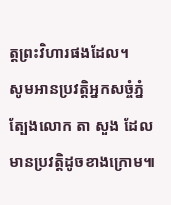ត្តព្រះវិហារផងដែល។
សូមអានប្រវត្តិអ្នកសច្ចំភ្នំត្បែងលោក តា សួង ដែលមានប្រវត្តិដូចខាងក្រោម៕